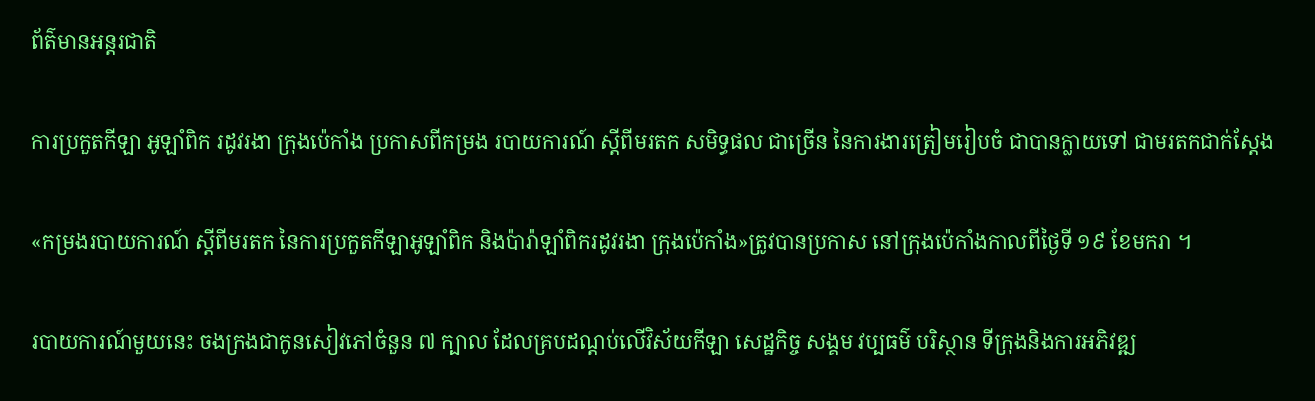ព័ត៌មានអន្តរជាតិ

ការប្រកួតកីឡា អូឡាំពិក រដូវរងា ក្រុងប៉េកាំង ប្រកាសពីកម្រង របាយការណ៍ ស្តីពីមរតក សមិទ្ធផល ជាច្រើន នៃការងារត្រៀមរៀបចំ ជាបានក្លាយទៅ ជាមរតកជាក់ស្តែង

«កម្រងរបាយការណ៍ ស្តីពីមរតក នៃការប្រកួតកីឡាអូឡាំពិក និងប៉ារ៉ាឡាំពិករដូវរងា ក្រុងប៉េកាំង»ត្រូវបានប្រកាស នៅក្រុងប៉េកាំងកាលពីថ្ងៃទី ១៩ ខែមករា ។

របាយការណ៍មួយនេះ ចងក្រងជាកូនសៀវភៅចំនួន ៧ ក្បាល ដែលគ្របដណ្តប់លើវិស័យកីឡា សេដ្ឋកិច្ច សង្គម វប្បធម៌ បរិស្ថាន ទីក្រុងនិងការអភិវឌ្ឍ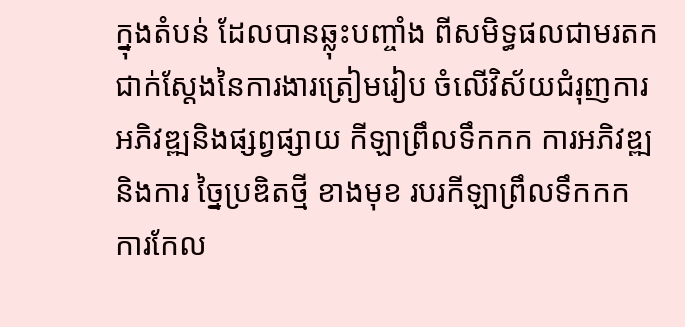ក្នុងតំបន់ ដែលបានឆ្លុះបញ្ចាំង ពីសមិទ្ធផលជាមរតក ជាក់ស្តែងនៃការងារត្រៀមរៀប ចំលើវិស័យជំរុញការ អភិវឌ្ឍនិងផ្សព្វផ្សាយ កីឡាព្រឹលទឹកកក ការអភិវឌ្ឍនិងការ ច្នៃប្រឌិតថ្មី ខាងមុខ របរកីឡាព្រឹលទឹកកក ការកែល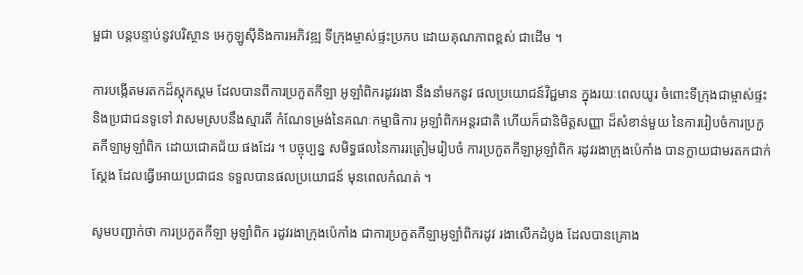ម្អជា បន្តបន្ទាប់នូវបរិស្ថាន អេកូឡូស៊ីនិងការអភិវឌ្ឍ ទីក្រុងម្ចាស់ផ្ទះប្រកប ដោយគុណភាពខ្ពស់ ជាដើម ។

ការបង្កើតមរតកដ៏ស្តុកស្តម ដែលបានពីការប្រកួតកីឡា អូឡាំពិករដូវរងា នឹងនាំមកនូវ ផលប្រយោជន៍វិជ្ជមាន ក្នុងរយៈពេលយូរ ចំពោះទីក្រុងជាម្ចាស់ផ្ទះ និងប្រជាជនទូទៅ វាសមស្របនឹងស្មារតី កំណែទម្រង់នៃគណៈកម្មាធិការ អូឡាំពិកអន្តរជាតិ ហើយក៏ជានិមិត្តសញ្ញា ដ៏សំខាន់មួយ នៃការរៀបចំការប្រកួតកីឡាអូឡាំពិក ដោយជោគជ័យ ផងដែរ ។ បច្ចុប្បន្ន សមិទ្ធផលនៃការរត្រៀមរៀបចំ ការប្រកួតកីឡាអូឡាំពិក រដូវរងាក្រុងប៉េកាំង បានក្លាយជាមរតកជាក់ស្តែង ដែលធ្វើអោយប្រជាជន ទទួលបានផលប្រយោជន៍ មុនពេលកំណត់ ។

សូមបញ្ជាក់ថា ការប្រកួតកីឡា អូឡាំពិក រដូវរងាក្រុងប៉េកាំង ជាការប្រកួតកីឡាអូឡាំពិករដូវ រងាលើកដំបូង ដែលបានគ្រោង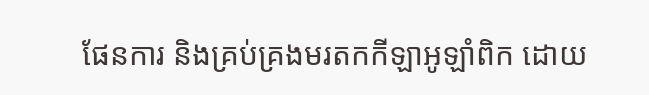ផែនការ និងគ្រប់គ្រងមរតកកីឡាអូឡាំពិក ដោយ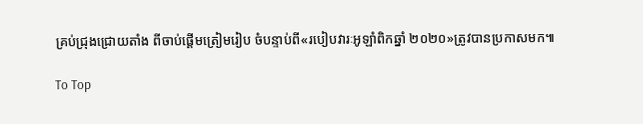គ្រប់ជ្រុងជ្រោយតាំង ពីចាប់ផ្តើមត្រៀមរៀប ចំបន្ទាប់ពី«របៀបវារៈអូឡាំពិកឆ្នាំ ២០២០»ត្រូវបានប្រកាសមក៕

To Top